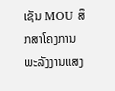ເຊັນ MOU ສຶກສາໂຄງການ ພະລັງງານແສງ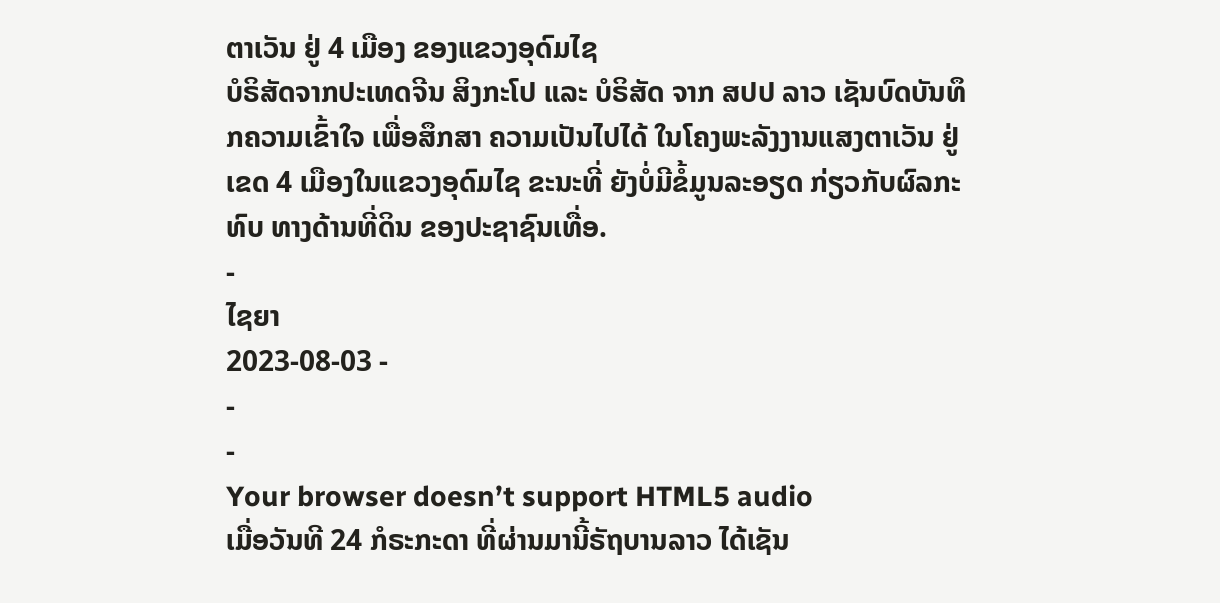ຕາເວັນ ຢູ່ 4 ເມືອງ ຂອງແຂວງອຸດົມໄຊ
ບໍຣິສັດຈາກປະເທດຈີນ ສິງກະໂປ ແລະ ບໍຣິສັດ ຈາກ ສປປ ລາວ ເຊັນບົດບັນທຶກຄວາມເຂົ້າໃຈ ເພື່ອສຶກສາ ຄວາມເປັນໄປໄດ້ ໃນໂຄງພະລັງງານແສງຕາເວັນ ຢູ່ເຂດ 4 ເມືອງໃນແຂວງອຸດົມໄຊ ຂະນະທີ່ ຍັງບໍ່ມີຂໍ້ມູນລະອຽດ ກ່ຽວກັບຜົລກະທົບ ທາງດ້ານທີ່ດິນ ຂອງປະຊາຊົນເທື່ອ.
-
ໄຊຍາ
2023-08-03 -
-
-
Your browser doesn’t support HTML5 audio
ເມື່ອວັນທີ 24 ກໍຣະກະດາ ທີ່ຜ່ານມານີ້ຣັຖບານລາວ ໄດ້ເຊັນ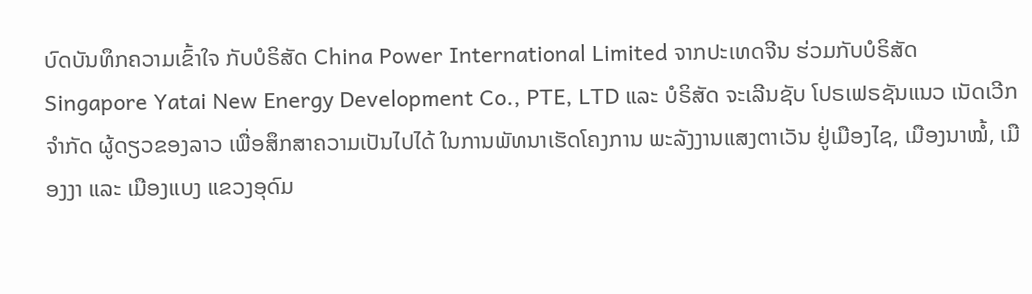ບົດບັນທຶກຄວາມເຂົ້າໃຈ ກັບບໍຣິສັດ China Power International Limited ຈາກປະເທດຈີນ ຮ່ວມກັບບໍຣິສັດ Singapore Yatai New Energy Development Co., PTE, LTD ແລະ ບໍຣິສັດ ຈະເລີນຊັບ ໂປຣເຟຣຊັນແນວ ເນັດເວີກ ຈຳກັດ ຜູ້ດຽວຂອງລາວ ເພື່ອສຶກສາຄວາມເປັນໄປໄດ້ ໃນການພັທນາເຮັດໂຄງການ ພະລັງງານແສງຕາເວັນ ຢູ່ເມືອງໄຊ, ເມືອງນາໝໍ້, ເມືອງງາ ແລະ ເມືອງແບງ ແຂວງອຸດົມ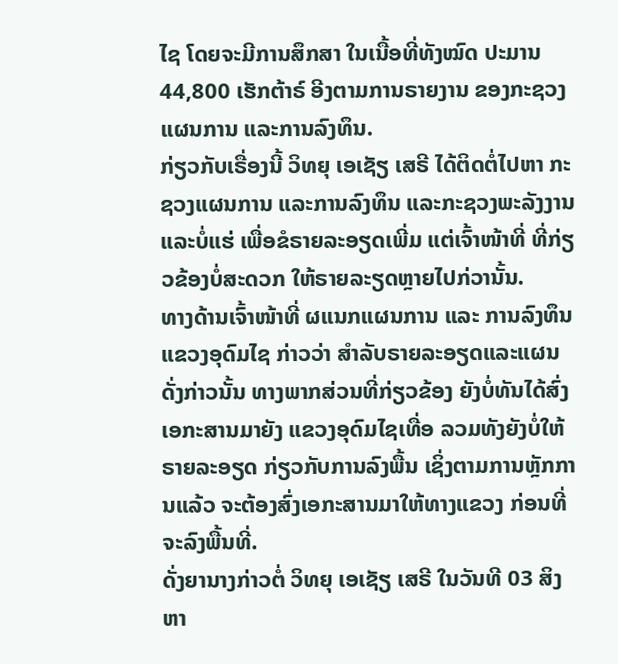ໄຊ ໂດຍຈະມີການສຶກສາ ໃນເນື້ອທີ່ທັງໝົດ ປະມານ 44,800 ເຮັກຕ້າຣ໌ ອີງຕາມການຣາຍງານ ຂອງກະຊວງແຜນການ ແລະການລົງທຶນ.
ກ່ຽວກັບເຣື່ອງນີ້ ວິທຍຸ ເອເຊັຽ ເສຣີ ໄດ້ຕິດຕໍ່ໄປຫາ ກະຊວງແຜນການ ແລະການລົງທຶນ ແລະກະຊວງພະລັງງານ ແລະບໍ່ແຮ່ ເພື່ອຂໍຣາຍລະອຽດເພີ່ມ ແຕ່ເຈົ້າໜ້າທີ່ ທີ່ກ່ຽວຂ້ອງບໍ່ສະດວກ ໃຫ້ຣາຍລະຽດຫຼາຍໄປກ່ວານັ້ນ.
ທາງດ້ານເຈົ້າໜ້າທີ່ ຜແນກແຜນການ ແລະ ການລົງທຶນແຂວງອຸດົມໄຊ ກ່າວວ່າ ສໍາລັບຣາຍລະອຽດແລະແຜນດັ່ງກ່າວນັ້ນ ທາງພາກສ່ວນທີ່ກ່ຽວຂ້ອງ ຍັງບໍ່ທັນໄດ້ສົ່ງເອກະສານມາຍັງ ແຂວງອຸດົມໄຊເທື່ອ ລວມທັງຍັງບໍ່ໃຫ້ຣາຍລະອຽດ ກ່ຽວກັບການລົງພື້ນ ເຊິ່ງຕາມການຫຼັກການແລ້ວ ຈະຕ້ອງສົ່ງເອກະສານມາໃຫ້ທາງແຂວງ ກ່ອນທີ່ຈະລົງພື້ນທີ່.
ດັ່ງຍານາງກ່າວຕໍ່ ວິທຍຸ ເອເຊັຽ ເສຣີ ໃນວັນທີ 03 ສິງຫາ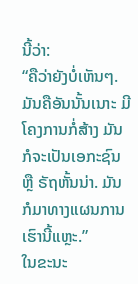ນີ້ວ່າ:
“ຄືວ່າຍັງບໍ່ເຫັນໆ. ມັນຄືອັນນັ້ນເນາະ ມີໂຄງການກໍ່ສ້າງ ມັນກໍຈະເປັນເອກະຊົນ ຫຼື ຣັຖຫັ້ນນ່າ. ມັນກໍມາທາງແຜນການ ເຮົານີ້ແຫຼະ.”
ໃນຂະນະ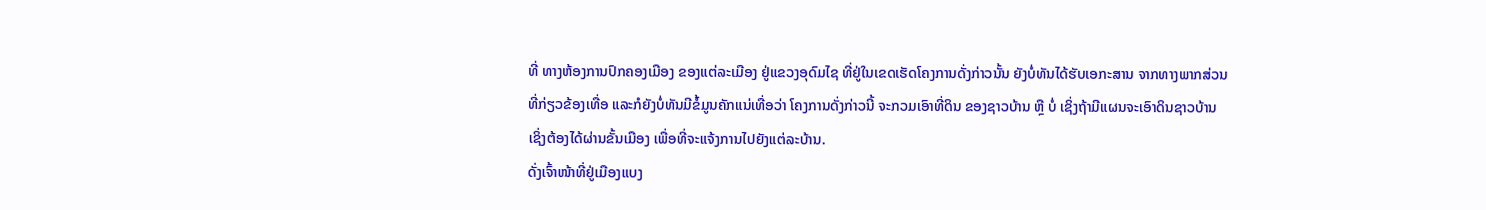ທີ່ ທາງຫ້ອງການປົກຄອງເມືອງ ຂອງແຕ່ລະເມືອງ ຢູ່ແຂວງອຸດົມໄຊ ທີ່ຢູ່ໃນເຂດເຮັດໂຄງການດັ່ງກ່າວນັ້ນ ຍັງບໍ່ທັນໄດ້ຮັບເອກະສານ ຈາກທາງພາກສ່ວນທີ່ກ່ຽວຂ້ອງເທື່ອ ແລະກໍຍັງບໍ່ທັນມີຂໍ້ມູນຄັກແນ່ເທື່ອວ່າ ໂຄງການດັ່ງກ່າວນີ້ ຈະກວມເອົາທີ່ດິນ ຂອງຊາວບ້ານ ຫຼື ບໍ່ ເຊິ່ງຖ້າມີແຜນຈະເອົາດິນຊາວບ້ານ ເຊິ່ງຕ້ອງໄດ້ຜ່ານຂັ້ນເມືອງ ເພື່ອທີ່ຈະແຈ້ງການໄປຍັງແຕ່ລະບ້ານ.
ດັ່ງເຈົ້າໜ້າທີ່ຢູ່ເມືອງແບງ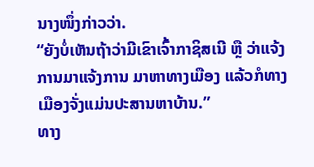ນາງໜຶ່ງກ່າວວ່າ.
“ຍັງບໍ່ເຫັນຖ້າວ່າມີເຂົາເຈົ້າກາຊິສເນີ ຫຼື ວ່າແຈ້ງການມາແຈ້ງການ ມາຫາທາງເມືອງ ແລ້ວກໍທາງເມືອງຈັ່ງແມ່ນປະສານຫາບ້ານ.”
ທາງ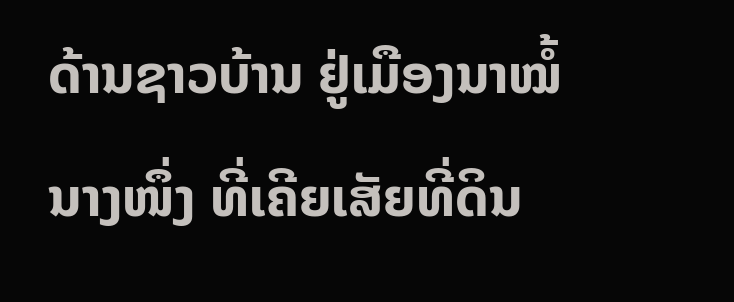ດ້ານຊາວບ້ານ ຢູ່ເມືອງນາໝໍ້ນາງໜຶ່ງ ທີ່ເຄີຍເສັຍທີ່ດິນ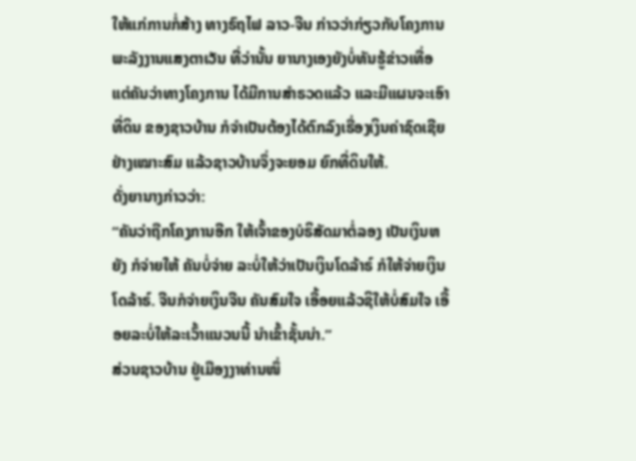ໃຫ້ແກ່ການກໍ່ສ້າງ ທາງຣົຖໄຟ ລາວ-ຈີນ ກ່າວວ່າກ່ຽວກັບໂຄງການ ພະລັງງານແສງຕາເວັນ ທີ່ວ່ານັ້ນ ຍານາງເອງຍັງບໍ່ທັນຮູ້ຂ່າວເທື່ອ ແຕ່ຄັນວ່າທາງໂຄງການ ໄດ້ມີການສຳຣວດແລ້ວ ແລະມີແຜນຈະເອົາທີ່ດິນ ຂອງຊາວບ້ານ ກໍຈຳເປັນຕ້ອງໄດ້ຕົກລົງເຣື່ອງເງິນຄ່າຊົດເຊີຍ ຢ່າງເໝາະສົມ ແລ້ວຊາວບ້ານຈຶ່ງຈະຍອມ ຍົກທີ່ດິນໃຫ້.
ດັ່ງຍານາງກ່າວວ່າ:
“ຄັນວ່າຖືກໂຄງການອີກ ໃຫ້ເຈົ້າຂອງບໍຣິສັດມາຕໍ່ລອງ ເປັນເງິນຫຍັງ ກໍຈ່າຍໃຫ້ ຄັນບໍ່ຈ່າຍ ລະບໍ່ໃຫ້ວ່າເປັນເງິນໂດລ້າຣ໌ ກໍໃຫ້ຈ່າຍເງິນໂດລ້າຣ໌. ຈີນກໍຈ່າຍເງິນຈີນ ຄັນສົມໃຈ ເອື້ອຍແລ້ວຊິໃຫ້ບໍ່ສົມໃຈ ເອື້ອຍລະບໍ່ໃຫ້ລະເວົ້າແນວນນີ້ ນຳເຂົ້າຊັ້ນນ່າ.”
ສ່ວນຊາວບ້ານ ຢູ່ເມືອງງາທ່ານໜຶ່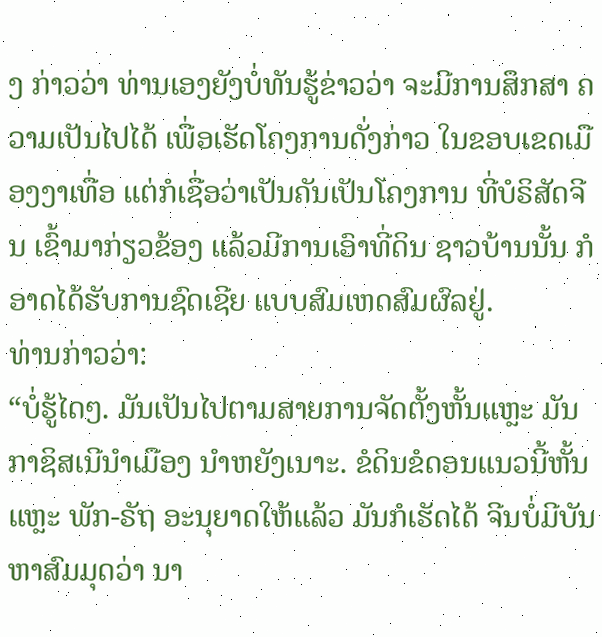ງ ກ່າວວ່າ ທ່ານເອງຍັງບໍ່ທັນຮູ້ຂ່າວວ່າ ຈະມີການສຶກສາ ຄວາມເປັນໄປໄດ້ ເພື່ອເຮັດໂຄງການດັ່ງກ່າວ ໃນຂອບເຂດເມືອງງາເທື່ອ ແຕ່ກໍເຊື່ອວ່າເປັນຄັນເປັນໂຄງການ ທີ່ບໍຣິສັດຈີນ ເຂົ້າມາກ່ຽວຂ້ອງ ແລ້ວມີການເອົາທີ່ດິນ ຊາວບ້ານນັ້ນ ກໍອາດໄດ້ຮັບການຊົດເຊີຍ ແບບສົມເຫດສົມຜົລຢູ່.
ທ່ານກ່າວວ່າ:
“ບໍ່ຮູ້ໄດໆ. ມັນເປັນໄປຕາມສາຍການຈັດຕັ້ງຫັ້ນແຫຼະ ມັນກາຊິສເນີນຳເມືອງ ນຳຫຍັງເນາະ. ຂໍດິນຂໍດອນແນວນີ້ຫັ້ນແຫຼະ ພັກ-ຣັຖ ອະນຸຍາດໃຫ້ແລ້ວ ມັນກໍເຮັດໄດ້ ຈີນບໍ່ມີບັນຫາສົມມຸດວ່າ ນາ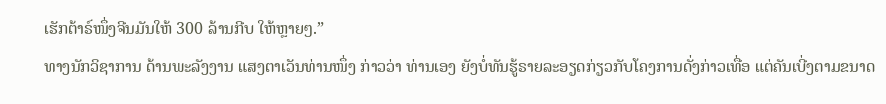ເຮັກຕ້າຣ໌ໜຶ່ງຈີນມັນໃຫ້ 300 ລ້ານກີບ ໃຫ້ຫຼາຍໆ.”
ທາງນັກວິຊາການ ດ້ານພະລັງງານ ແສງຕາເວັນທ່ານໜຶ່ງ ກ່າວວ່າ ທ່ານເອງ ຍັງບໍ່ທັນຮູ້ຣາຍລະອຽດກ່ຽວກັບໂຄງການດັ່ງກ່າວເທື່ອ ແຕ່ຄັນເບີ່ງຕາມຂນາດ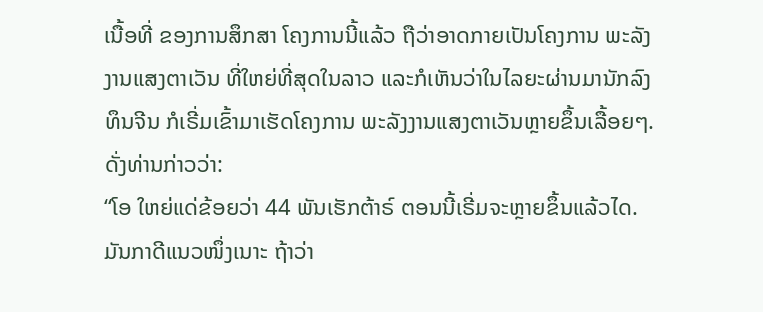ເນື້ອທີ່ ຂອງການສຶກສາ ໂຄງການນີ້ແລ້ວ ຖືວ່າອາດກາຍເປັນໂຄງການ ພະລັງງານແສງຕາເວັນ ທີ່ໃຫຍ່ທີ່ສຸດໃນລາວ ແລະກໍເຫັນວ່າໃນໄລຍະຜ່ານມານັກລົງທຶນຈີນ ກໍເຣີ່ມເຂົ້າມາເຮັດໂຄງການ ພະລັງງານແສງຕາເວັນຫຼາຍຂຶ້ນເລື້ອຍໆ.
ດັ່ງທ່ານກ່າວວ່າ:
“ໂອ ໃຫຍ່ແດ່ຂ້ອຍວ່າ 44 ພັນເຮັກຕ້າຣ໌ ຕອນນີ້ເຣີ່ມຈະຫຼາຍຂຶ້ນແລ້ວໄດ. ມັນກາດີແນວໜຶ່ງເນາະ ຖ້າວ່າ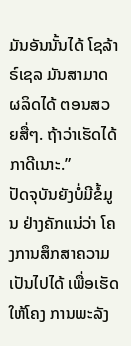ມັນອັນນັ້ນໄດ້ ໂຊລ້າຣ໌ເຊລ ມັນສາມາດຜລິດໄດ້ ຕອນສວຍສື່ໆ. ຖ້າວ່າເຮັດໄດ້ກາດີເນາະ.”
ປັດຈຸບັນຍັງບໍ່ມີຂໍ້ມູນ ຢ່າງຄັກແນ່ວ່າ ໂຄງການສຶກສາຄວາມເປັນໄປໄດ້ ເພື່ອເຮັດໃຫ້ໂຄງ ການພະລັງ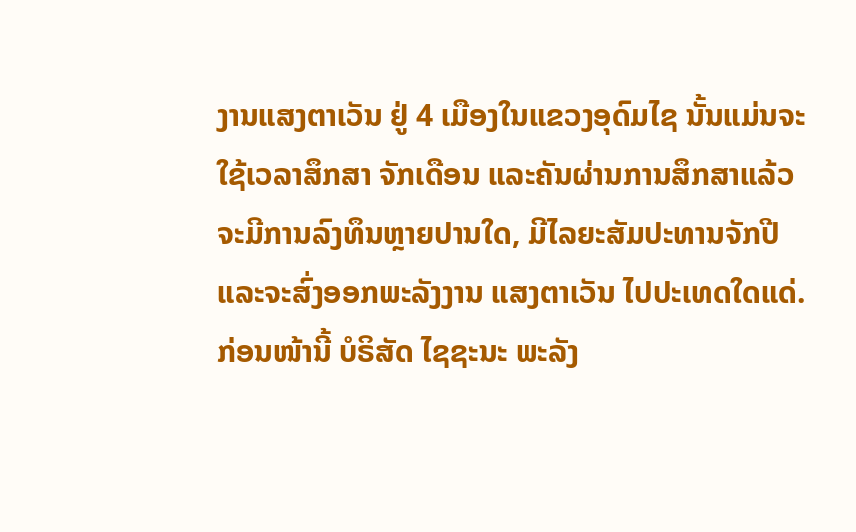ງານແສງຕາເວັນ ຢູ່ 4 ເມືອງໃນແຂວງອຸດົມໄຊ ນັ້ນແມ່ນຈະໃຊ້ເວລາສຶກສາ ຈັກເດືອນ ແລະຄັນຜ່ານການສຶກສາແລ້ວ ຈະມີການລົງທຶນຫຼາຍປານໃດ, ມີໄລຍະສັມປະທານຈັກປີ ແລະຈະສົ່ງອອກພະລັງງານ ແສງຕາເວັນ ໄປປະເທດໃດແດ່.
ກ່ອນໜ້ານີ້ ບໍຣິສັດ ໄຊຊະນະ ພະລັງ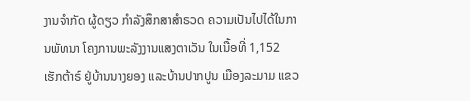ງານຈໍາກັດ ຜູ້ດຽວ ກໍາລັງສຶກສາສໍາຣວດ ຄວາມເປັນໄປໄດ້ໃນການພັທນາ ໂຄງການພະລັງງານແສງຕາເວັນ ໃນເນື້ອທີ່ 1,152 ເຮັກຕ້າຣ໌ ຢູ່ບ້ານນາງຍອງ ແລະບ້ານປາກປູນ ເມືອງລະມາມ ແຂວ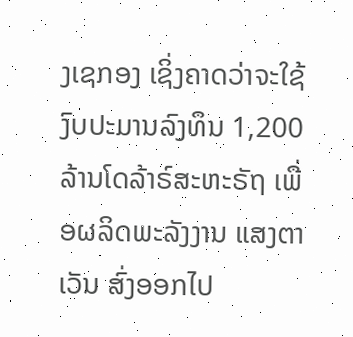ງເຊກອງ ເຊິ່ງຄາດວ່າຈະໃຊ້ງົບປະມານລົງທຶນ 1,200 ລ້ານໂດລ້າຣ໌ສະຫະຣັຖ ເພື່ອຜລິດພະລັງງານ ແສງຕາເວັນ ສົ່ງອອກໄປ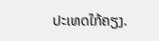ປະເທດໃກ້ຄຽງ.